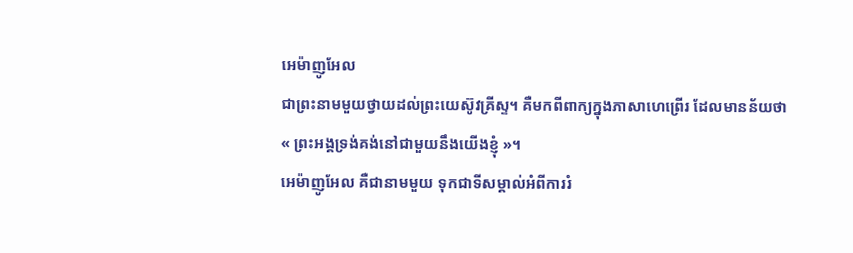អេម៉ាញូអែល
ជាព្រះនាមមួយថ្វាយដល់ព្រះយេស៊ូវគ្រីស្ទ។ គឺមកពីពាក្យក្នុងភាសាហេព្រើរ ដែលមានន័យថា « ព្រះអង្គទ្រង់គង់នៅជាមួយនឹងយើងខ្ញុំ »។
អេម៉ាញូអែល គឺជានាមមួយ ទុកជាទីសម្គាល់អំពីការរំ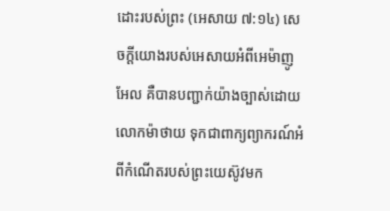ដោះរបស់ព្រះ (អេសាយ ៧:១៤) សេចក្ដីយោងរបស់អេសាយអំពីអេម៉ាញូអែល គឺបានបញ្ជាក់យ៉ាងច្បាស់ដោយលោកម៉ាថាយ ទុកជាពាក្យព្យាករណ៍អំពីកំណើតរបស់ព្រះយេស៊ូវមក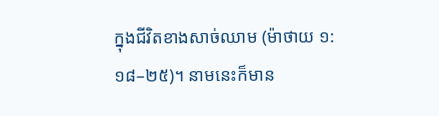ក្នុងជីវិតខាងសាច់ឈាម (ម៉ាថាយ ១:១៨–២៥)។ នាមនេះក៏មាន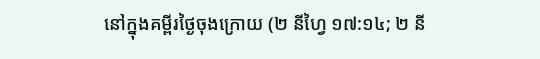នៅក្នុងគម្ពីរថ្ងៃចុងក្រោយ (២ នីហ្វៃ ១៧:១៤; ២ នី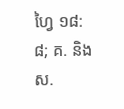ហ្វៃ ១៨:៨; គ. និង ស.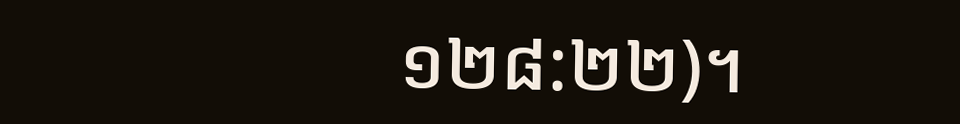១២៨:២២)។